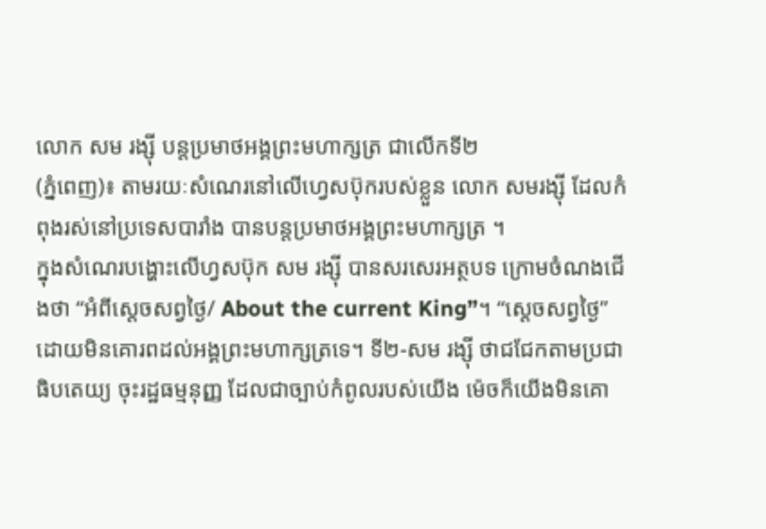លោក សម រង្ស៊ី បន្តប្រមាថអង្គព្រះមហាក្សត្រ ជាលើកទី២
(ភ្នំពេញ)៖ តាមរយៈសំណេរនៅលើហ្វេសប៊ុករបស់ខ្លួន លោក សមរង្ស៊ី ដែលកំពុងរស់នៅប្រទេសបារាំង បានបន្តប្រមាថអង្គព្រះមហាក្សត្រ ។
ក្នុងសំណេរបង្ហោះលើហ្វសប៊ុក សម រង្ស៊ី បានសរសេរអត្ថបទ ក្រោមចំណងជើងថា “អំពីស្តេចសព្វថ្ងៃ/ About the current King”។ “ស្តេចសព្វថ្ងៃ” ដោយមិនគោរពដល់អង្គព្រះមហាក្សត្រទេ។ ទី២-សម រង្ស៊ី ថាជជែកតាមប្រជាធិបតេយ្យ ចុះរដ្ឋធម្មនុញ្ញ ដែលជាច្បាប់កំពូលរបស់យើង ម៉េចក៏យើងមិនគោ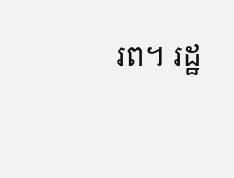រព។ រដ្ឋ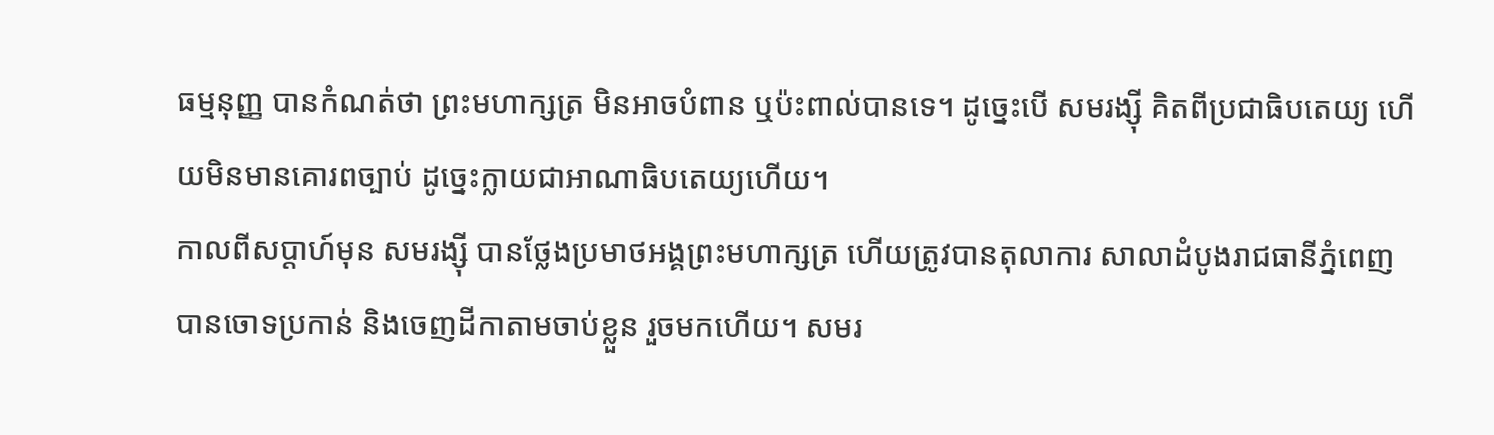ធម្មនុញ្ញ បានកំណត់ថា ព្រះមហាក្សត្រ មិនអាចបំពាន ឬប៉ះពាល់បានទេ។ ដូច្នេះបើ សមរង្ស៊ី គិតពីប្រជាធិបតេយ្យ ហើយមិនមានគោរពច្បាប់ ដូច្នេះក្លាយជាអាណាធិបតេយ្យហើយ។
កាលពីសប្តាហ៍មុន សមរង្ស៊ី បានថ្លែងប្រមាថអង្គព្រះមហាក្សត្រ ហើយត្រូវបានតុលាការ សាលាដំបូងរាជធានីភ្នំពេញ បានចោទប្រកាន់ និងចេញដីកាតាមចាប់ខ្លួន រួចមកហើយ។ សមរ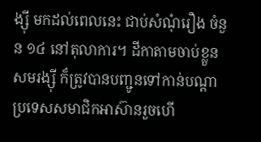ង្ស៊ី មកដល់ពេលនេះ ជាប់សំណុំរឿង ចំនួន ១៤ នៅតុលាការ។ ដីកាតាមចាប់ខ្លួនសមរង្ស៊ី ក៏ត្រូវបានបញ្ជូនទៅកាន់បណ្តាប្រទេសសមាជិកអាស៊ានរួចហើ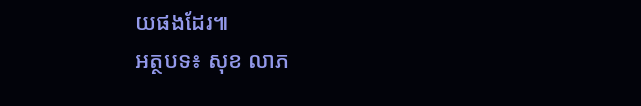យផងដែរ៕
អត្ថបទ៖ សុខ លាភ